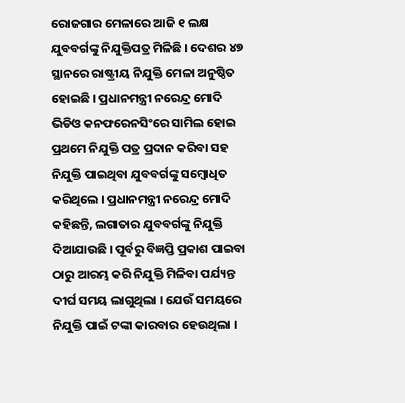ରୋଜଗାର ମେଳାରେ ଆଜି ୧ ଲକ୍ଷ ଯୁବବର୍ଗଙ୍କୁ ନିଯୁକ୍ତିପତ୍ର ମିଳିଛି । ଦେଶର ୪୭ ସ୍ଥାନରେ ରାଷ୍ଟ୍ରୀୟ ନିଯୁକ୍ତି ମେଳା ଅନୁଷ୍ଠିତ ହୋଇଛି । ପ୍ରଧାନମନ୍ତ୍ରୀ ନରେନ୍ଦ୍ର ମୋଦି ଭିଡିଓ କନଫରେନସିଂରେ ସାମିଲ ହୋଇ ପ୍ରଥମେ ନିଯୁକ୍ତି ପତ୍ର ପ୍ରଦାନ କରିବା ସହ ନିଯୁକ୍ତି ପାଇଥିବା ଯୁବବର୍ଗଙ୍କୁ ସମ୍ବୋଧିତ କରିଥିଲେ । ପ୍ରଧାନମନ୍ତ୍ରୀ ନରେନ୍ଦ୍ର ମୋଦି କହିଛନ୍ତି, ଲଗାତାର ଯୁବବର୍ଗଙ୍କୁ ନିଯୁକ୍ତି ଦିଆଯାଉଛି । ପୂର୍ବରୁ ବିଜ୍ଞପ୍ତି ପ୍ରକାଶ ପାଇବା ଠାରୁ ଆରମ୍ଭ କରି ନିଯୁକ୍ତି ମିଳିବା ପର୍ଯ୍ୟନ୍ତ ଦୀର୍ଘ ସମୟ ଲାଗୁଥିଲା । ଯେଉଁ ସମୟରେ ନିଯୁକ୍ତି ପାଇଁ ଟଙ୍କା କାରବାର ହେଉଥିଲା ।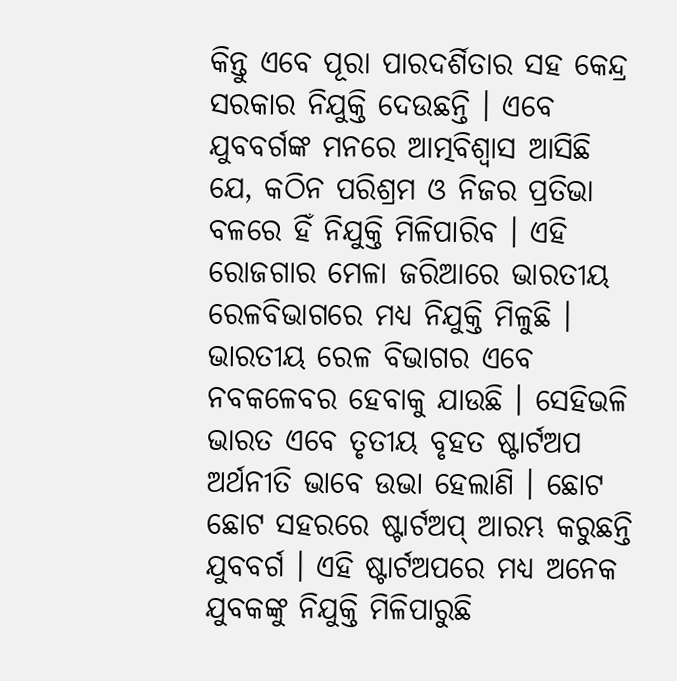କିନ୍ତୁ ଏବେ ପୂରା ପାରଦର୍ଶିତାର ସହ କେନ୍ଦ୍ର ସରକାର ନିଯୁକ୍ତି ଦେଉଛନ୍ତି । ଏବେ ଯୁବବର୍ଗଙ୍କ ମନରେ ଆତ୍ମବିଶ୍ୱାସ ଆସିଛି ଯେ, କଠିନ ପରିଶ୍ରମ ଓ ନିଜର ପ୍ରତିଭା ବଳରେ ହିଁ ନିଯୁକ୍ତି ମିଳିପାରିବ । ଏହି ରୋଜଗାର ମେଳା ଜରିଆରେ ଭାରତୀୟ ରେଳବିଭାଗରେ ମଧ୍ୟ ନିଯୁକ୍ତି ମିଳୁଛି । ଭାରତୀୟ ରେଳ ବିଭାଗର ଏବେ ନବକଳେବର ହେବାକୁ ଯାଉଛି । ସେହିଭଳି ଭାରତ ଏବେ ତୃତୀୟ ବୃହତ ଷ୍ଟାର୍ଟଅପ ଅର୍ଥନୀତି ଭାବେ ଉଭା ହେଲାଣି । ଛୋଟ ଛୋଟ ସହରରେ ଷ୍ଟାର୍ଟଅପ୍ ଆରମ୍ଭ କରୁଛନ୍ତି ଯୁବବର୍ଗ । ଏହି ଷ୍ଟାର୍ଟଅପରେ ମଧ୍ୟ ଅନେକ ଯୁବକଙ୍କୁ ନିଯୁକ୍ତି ମିଳିପାରୁଛି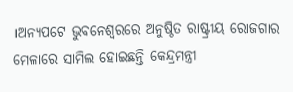।ଅନ୍ୟପଟେ ଭୁବନେଶ୍ୱରରେ ଅନୁଷ୍ଠିତ ରାଷ୍ଟ୍ରୀୟ ରୋଜଗାର ମେଳାରେ ସାମିଲ ହୋଇଛନ୍ତି କେନ୍ଦ୍ରମନ୍ତ୍ରୀ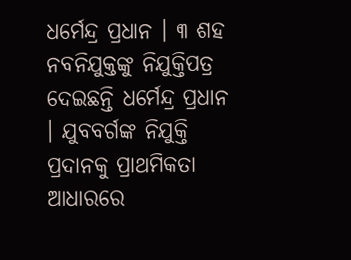ଧର୍ମେନ୍ଦ୍ର ପ୍ରଧାନ । ୩ ଶହ ନବନିଯୁକ୍ତଙ୍କୁ ନିଯୁକ୍ତିପତ୍ର ଦେଇଛନ୍ତି ଧର୍ମେନ୍ଦ୍ର ପ୍ରଧାନ । ଯୁବବର୍ଗଙ୍କ ନିଯୁକ୍ତି ପ୍ରଦାନକୁ ପ୍ରାଥମିକତା ଆଧାରରେ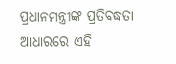ପ୍ରଧାନମନ୍ତ୍ରୀଙ୍କ ପ୍ରତିବଦ୍ଧତା ଆଧାରରେ ଏହି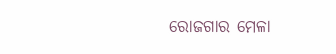ରୋଜଗାର ମେଳା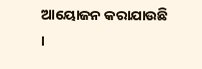ଆୟୋଜନ କରାଯାଉଛି ।